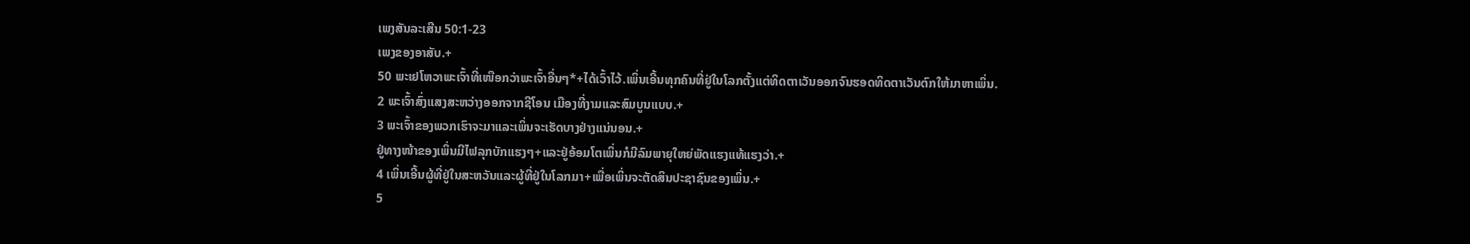ເພງສັນລະເສີນ 50:1-23
ເພງຂອງອາສັບ.+
50 ພະເຢໂຫວາພະເຈົ້າທີ່ເໜືອກວ່າພະເຈົ້າອື່ນໆ*+ໄດ້ເວົ້າໄວ້.ເພິ່ນເອີ້ນທຸກຄົນທີ່ຢູ່ໃນໂລກຕັ້ງແຕ່ທິດຕາເວັນອອກຈົນຮອດທິດຕາເວັນຕົກໃຫ້ມາຫາເພິ່ນ.
2 ພະເຈົ້າສົ່ງແສງສະຫວ່າງອອກຈາກຊີໂອນ ເມືອງທີ່ງາມແລະສົມບູນແບບ.+
3 ພະເຈົ້າຂອງພວກເຮົາຈະມາແລະເພິ່ນຈະເຮັດບາງຢ່າງແນ່ນອນ.+
ຢູ່ທາງໜ້າຂອງເພິ່ນມີໄຟລຸກບັກແຮງໆ+ແລະຢູ່ອ້ອມໂຕເພິ່ນກໍມີລົມພາຍຸໃຫຍ່ພັດແຮງແທ້ແຮງວ່າ.+
4 ເພິ່ນເອີ້ນຜູ້ທີ່ຢູ່ໃນສະຫວັນແລະຜູ້ທີ່ຢູ່ໃນໂລກມາ+ເພື່ອເພິ່ນຈະຕັດສິນປະຊາຊົນຂອງເພິ່ນ.+
5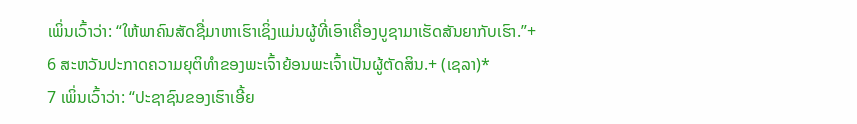ເພິ່ນເວົ້າວ່າ: “ໃຫ້ພາຄົນສັດຊື່ມາຫາເຮົາເຊິ່ງແມ່ນຜູ້ທີ່ເອົາເຄື່ອງບູຊາມາເຮັດສັນຍາກັບເຮົາ.”+
6 ສະຫວັນປະກາດຄວາມຍຸຕິທຳຂອງພະເຈົ້າຍ້ອນພະເຈົ້າເປັນຜູ້ຕັດສິນ.+ (ເຊລາ)*
7 ເພິ່ນເວົ້າວ່າ: “ປະຊາຊົນຂອງເຮົາເອີ້ຍ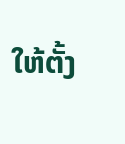ໃຫ້ຕັ້ງ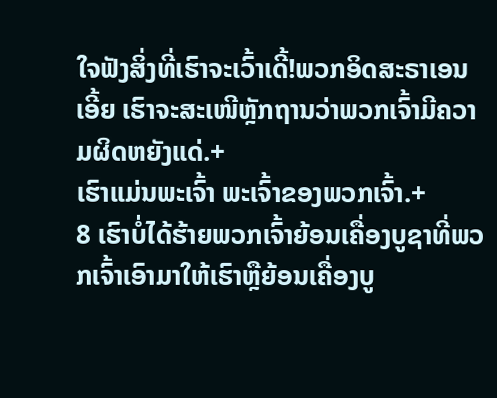ໃຈຟັງສິ່ງທີ່ເຮົາຈະເວົ້າເດີ້!ພວກອິດສະຣາເອນເອີ້ຍ ເຮົາຈະສະເໜີຫຼັກຖານວ່າພວກເຈົ້າມີຄວາມຜິດຫຍັງແດ່.+
ເຮົາແມ່ນພະເຈົ້າ ພະເຈົ້າຂອງພວກເຈົ້າ.+
8 ເຮົາບໍ່ໄດ້ຮ້າຍພວກເຈົ້າຍ້ອນເຄື່ອງບູຊາທີ່ພວກເຈົ້າເອົາມາໃຫ້ເຮົາຫຼືຍ້ອນເຄື່ອງບູ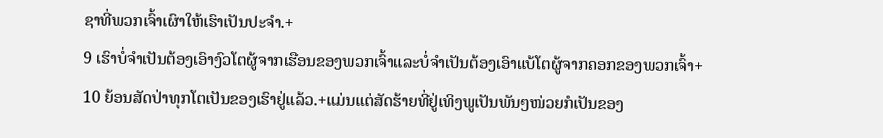ຊາທີ່ພວກເຈົ້າເຜົາໃຫ້ເຮົາເປັນປະຈຳ.+
9 ເຮົາບໍ່ຈຳເປັນຕ້ອງເອົາງົວໂຕຜູ້ຈາກເຮືອນຂອງພວກເຈົ້າແລະບໍ່ຈຳເປັນຕ້ອງເອົາແບ້ໂຕຜູ້ຈາກຄອກຂອງພວກເຈົ້າ+
10 ຍ້ອນສັດປ່າທຸກໂຕເປັນຂອງເຮົາຢູ່ແລ້ວ.+ແມ່ນແຕ່ສັດຮ້າຍທີ່ຢູ່ເທິງພູເປັນພັນໆໜ່ວຍກໍເປັນຂອງ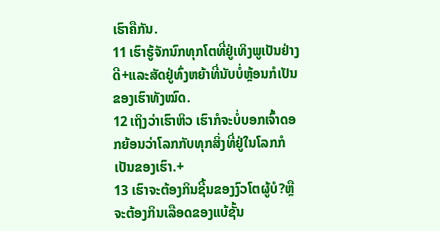ເຮົາຄືກັນ.
11 ເຮົາຮູ້ຈັກນົກທຸກໂຕທີ່ຢູ່ເທິງພູເປັນຢ່າງດີ+ແລະສັດຢູ່ທົ່ງຫຍ້າທີ່ນັບບໍ່ຫຼ້ອນກໍເປັນຂອງເຮົາທັງໝົດ.
12 ເຖິງວ່າເຮົາຫິວ ເຮົາກໍຈະບໍ່ບອກເຈົ້າດອກຍ້ອນວ່າໂລກກັບທຸກສິ່ງທີ່ຢູ່ໃນໂລກກໍເປັນຂອງເຮົາ.+
13 ເຮົາຈະຕ້ອງກິນຊີ້ນຂອງງົວໂຕຜູ້ບໍ?ຫຼືຈະຕ້ອງກິນເລືອດຂອງແບ້ຊັ້ນ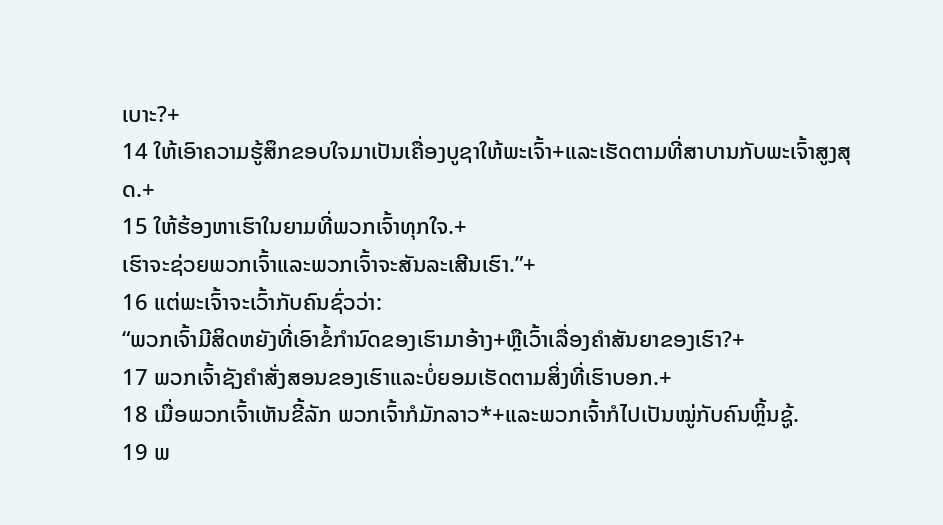ເບາະ?+
14 ໃຫ້ເອົາຄວາມຮູ້ສຶກຂອບໃຈມາເປັນເຄື່ອງບູຊາໃຫ້ພະເຈົ້າ+ແລະເຮັດຕາມທີ່ສາບານກັບພະເຈົ້າສູງສຸດ.+
15 ໃຫ້ຮ້ອງຫາເຮົາໃນຍາມທີ່ພວກເຈົ້າທຸກໃຈ.+
ເຮົາຈະຊ່ວຍພວກເຈົ້າແລະພວກເຈົ້າຈະສັນລະເສີນເຮົາ.”+
16 ແຕ່ພະເຈົ້າຈະເວົ້າກັບຄົນຊົ່ວວ່າ:
“ພວກເຈົ້າມີສິດຫຍັງທີ່ເອົາຂໍ້ກຳນົດຂອງເຮົາມາອ້າງ+ຫຼືເວົ້າເລື່ອງຄຳສັນຍາຂອງເຮົາ?+
17 ພວກເຈົ້າຊັງຄຳສັ່ງສອນຂອງເຮົາແລະບໍ່ຍອມເຮັດຕາມສິ່ງທີ່ເຮົາບອກ.+
18 ເມື່ອພວກເຈົ້າເຫັນຂີ້ລັກ ພວກເຈົ້າກໍມັກລາວ*+ແລະພວກເຈົ້າກໍໄປເປັນໝູ່ກັບຄົນຫຼິ້ນຊູ້.
19 ພ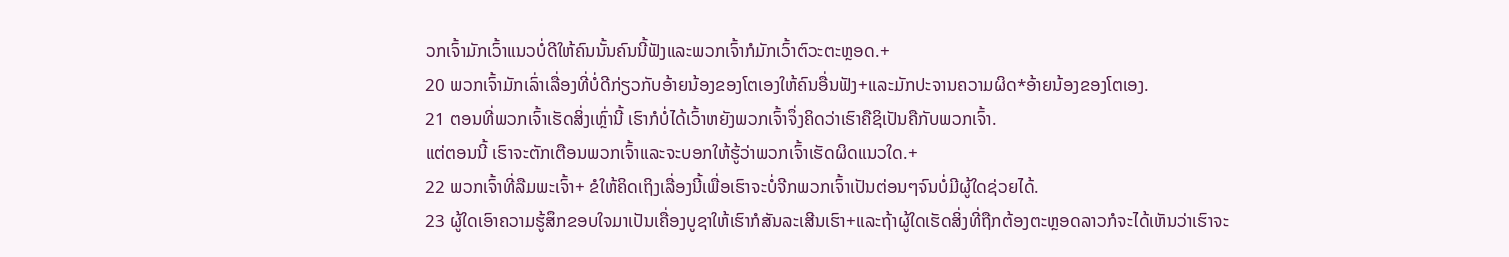ວກເຈົ້າມັກເວົ້າແນວບໍ່ດີໃຫ້ຄົນນັ້ນຄົນນີ້ຟັງແລະພວກເຈົ້າກໍມັກເວົ້າຕົວະຕະຫຼອດ.+
20 ພວກເຈົ້າມັກເລົ່າເລື່ອງທີ່ບໍ່ດີກ່ຽວກັບອ້າຍນ້ອງຂອງໂຕເອງໃຫ້ຄົນອື່ນຟັງ+ແລະມັກປະຈານຄວາມຜິດ*ອ້າຍນ້ອງຂອງໂຕເອງ.
21 ຕອນທີ່ພວກເຈົ້າເຮັດສິ່ງເຫຼົ່ານີ້ ເຮົາກໍບໍ່ໄດ້ເວົ້າຫຍັງພວກເຈົ້າຈຶ່ງຄິດວ່າເຮົາຄືຊິເປັນຄືກັບພວກເຈົ້າ.
ແຕ່ຕອນນີ້ ເຮົາຈະຕັກເຕືອນພວກເຈົ້າແລະຈະບອກໃຫ້ຮູ້ວ່າພວກເຈົ້າເຮັດຜິດແນວໃດ.+
22 ພວກເຈົ້າທີ່ລືມພະເຈົ້າ+ ຂໍໃຫ້ຄິດເຖິງເລື່ອງນີ້ເພື່ອເຮົາຈະບໍ່ຈີກພວກເຈົ້າເປັນຕ່ອນໆຈົນບໍ່ມີຜູ້ໃດຊ່ວຍໄດ້.
23 ຜູ້ໃດເອົາຄວາມຮູ້ສຶກຂອບໃຈມາເປັນເຄື່ອງບູຊາໃຫ້ເຮົາກໍສັນລະເສີນເຮົາ+ແລະຖ້າຜູ້ໃດເຮັດສິ່ງທີ່ຖືກຕ້ອງຕະຫຼອດລາວກໍຈະໄດ້ເຫັນວ່າເຮົາຈະ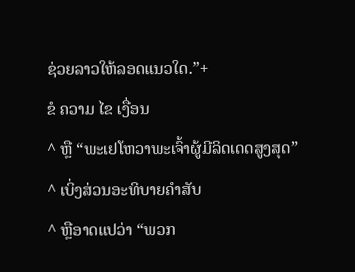ຊ່ວຍລາວໃຫ້ລອດແນວໃດ.”+
ຂໍ ຄວາມ ໄຂ ເງື່ອນ
^ ຫຼື “ພະເຢໂຫວາພະເຈົ້າຜູ້ມີລິດເດດສູງສຸດ”
^ ເບິ່ງສ່ວນອະທິບາຍຄຳສັບ
^ ຫຼືອາດແປວ່າ “ພວກ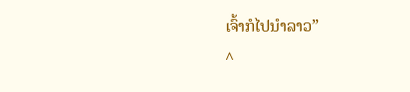ເຈົ້າກໍໄປນຳລາວ”
^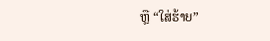ຫຼື “ໃສ່ຮ້າຍ”